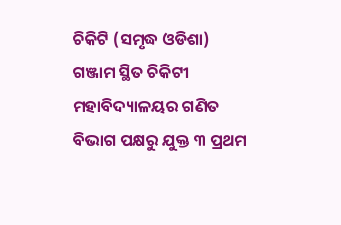ଚିକିଟି (ସମୃଦ୍ଧ ଓଡିଶା) ଗଞ୍ଜାମ ସ୍ଥିତ ଚିକିଟୀ ମହାବିଦ୍ୟାଳୟର ଗଣିତ ବିଭାଗ ପକ୍ଷରୁ ଯୁକ୍ତ ୩ ପ୍ରଥମ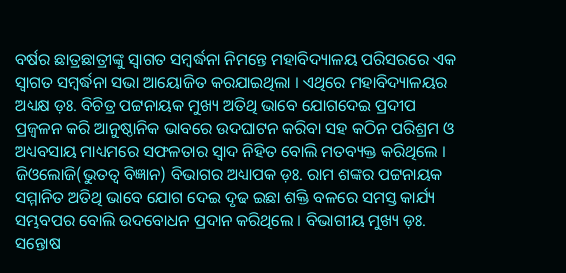ବର୍ଷର ଛାତ୍ରଛାତ୍ରୀଙ୍କୁ ସ୍ୱାଗତ ସମ୍ବର୍ଦ୍ଧନା ନିମନ୍ତେ ମହାବିଦ୍ୟାଳୟ ପରିସରରେ ଏକ ସ୍ୱାଗତ ସମ୍ବର୍ଦ୍ଧନା ସଭା ଆୟୋଜିତ କରଯାଇଥିଲା । ଏଥିରେ ମହାବିଦ୍ୟାଳୟର ଅଧ୍ୟକ୍ଷ ଡ଼ଃ. ବିଚିତ୍ର ପଟ୍ଟନାୟକ ମୁଖ୍ୟ ଅତିଥି ଭାବେ ଯୋଗଦେଇ ପ୍ରଦୀପ ପ୍ରଜ୍ୱଳନ କରି ଆନୁଷ୍ଠାନିକ ଭାବରେ ଉଦଘାଟନ କରିବା ସହ କଠିନ ପରିଶ୍ରମ ଓ ଅଧ୍ୟବସାୟ ମାଧ୍ୟମରେ ସଫଳତାର ସ୍ୱାଦ ନିହିତ ବୋଲି ମତବ୍ୟକ୍ତ କରିଥିଲେ । ଜିଓଲୋଜି(ଭୁତତ୍ୱ ବିଜ୍ଞାନ) ବିଭାଗର ଅଧ୍ୟାପକ ଡ଼ଃ. ରାମ ଶଙ୍କର ପଟ୍ଟନାୟକ ସମ୍ମାନିତ ଅତିଥି ଭାବେ ଯୋଗ ଦେଇ ଦୃଢ ଇଛା ଶକ୍ତି ବଳରେ ସମସ୍ତ କାର୍ଯ୍ୟ ସମ୍ଭବପର ବୋଲି ଉଦବୋଧନ ପ୍ରଦାନ କରିଥିଲେ । ବିଭାଗୀୟ ମୁଖ୍ୟ ଡ଼ଃ. ସନ୍ତୋଷ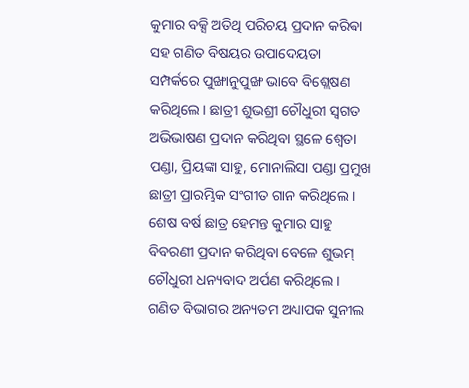କୁମାର ବକ୍ସି ଅତିଥି ପରିଚୟ ପ୍ରଦାନ କରିଵା ସହ ଗଣିତ ବିଷୟର ଉପାଦେୟତା ସମ୍ପର୍କରେ ପୁଙ୍ଖାନୁପୁଙ୍ଖ ଭାବେ ବିଶ୍ଲେଷଣ କରିଥିଲେ । ଛାତ୍ରୀ ଶୁଭଶ୍ରୀ ଚୌଧୁରୀ ସ୍ୱଗତ ଅଭିଭାଷଣ ପ୍ରଦାନ କରିଥିବା ସ୍ଥଳେ ଶ୍ୱେତା ପଣ୍ଡା, ପ୍ରିୟଙ୍କା ସାହୁ, ମୋନାଲିସା ପଣ୍ଡା ପ୍ରମୁଖ ଛାତ୍ରୀ ପ୍ରାରମ୍ଭିକ ସଂଗୀତ ଗାନ କରିଥିଲେ । ଶେଷ ବର୍ଷ ଛାତ୍ର ହେମନ୍ତ କୁମାର ସାହୁ ବିବରଣୀ ପ୍ରଦାନ କରିଥିବା ବେଳେ ଶୁଭମ୍ ଚୌଧୁରୀ ଧନ୍ୟବାଦ ଅର୍ପଣ କରିଥିଲେ । ଗଣିତ ବିଭାଗର ଅନ୍ୟତମ ଅଧ୍ୟାପକ ସୁନୀଲ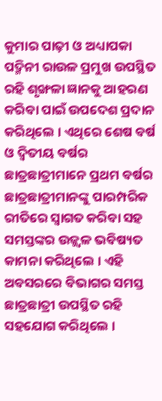କୁମାର ପାଢ଼ୀ ଓ ଅଧ୍ୟାପକା ପଦ୍ମିନୀ ରାଉଳ ପ୍ରମୁଖ ଉପସ୍ଥିତ ରହି ଶୃଙ୍ଖଳା ଜ୍ଞାନକୁ ଆହରଣ କରିବା ପାଇଁ ଉପଦେଶ ପ୍ରଦାନ କରିଥିଲେ । ଏଥିରେ ଶେଷ ବର୍ଷ ଓ ଦ୍ବିତୀୟ ବର୍ଷର ଛାତ୍ରଛାତ୍ରୀମାନେ ପ୍ରଥମ ବର୍ଷର ଛାତ୍ରଛାତ୍ରୀମାନଙ୍କୁ ପାରମ୍ପରିକ ରୀତିରେ ସ୍ୱାଗତ କରିବା ସହ ସମସ୍ତଙ୍କର ଉଜ୍ଜ୍ୱଳ ଭବିଷ୍ୟତ କାମନା କରିଥିଲେ । ଏହି ଅବସରରେ ବିଭାଗର ସମସ୍ତ ଛାତ୍ରଛାତ୍ରୀ ଉପସ୍ଥିତ ରହି ସହଯୋଗ କରିଥିଲେ ।